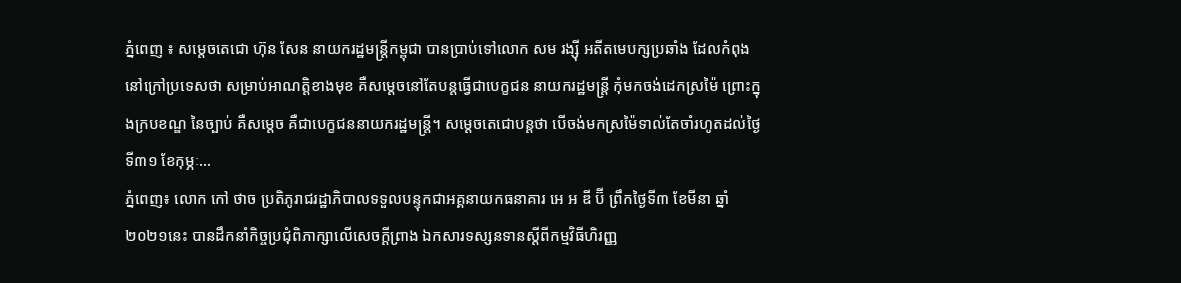ភ្នំពេញ ៖ សម្តេចតេជោ ហ៊ុន សែន នាយករដ្ឋមន្រ្តីកម្ពុជា បានប្រាប់ទៅលោក សម រង្ស៊ី អតីតមេបក្សប្រឆាំង ដែលកំពុងនៅក្រៅប្រទេសថា សម្រាប់អាណត្តិខាងមុខ គឺសម្តេចនៅតែបន្តធ្វើជាបេក្ខជន នាយករដ្ឋមន្រ្តី កុំមកចង់ដេកស្រម៉ៃ ព្រោះក្នុងក្របខណ្ឌ នៃច្បាប់ គឺសម្តេច គឺជាបេក្ខជននាយករដ្ឋមន្រ្តី។ សម្តេចតេជោបន្តថា បើចង់មកស្រម៉ៃទាល់តែចាំរហូតដល់ថ្ងៃទី៣១ ខែកុម្ភៈ...
ភ្នំពេញ៖ លោក កៅ ថាច ប្រតិភូរាជរដ្ឋាភិបាលទទួលបន្ទុកជាអគ្គនាយកធនាគារ អេ អ ឌី ប៊ី ព្រឹកថ្ងៃទី៣ ខែមីនា ឆ្នាំ២០២១នេះ បានដឹកនាំកិច្ចប្រជុំពិភាក្សាលើសេចក្តីព្រាង ឯកសារទស្សនទានស្តីពីកម្មវិធីហិរញ្ញ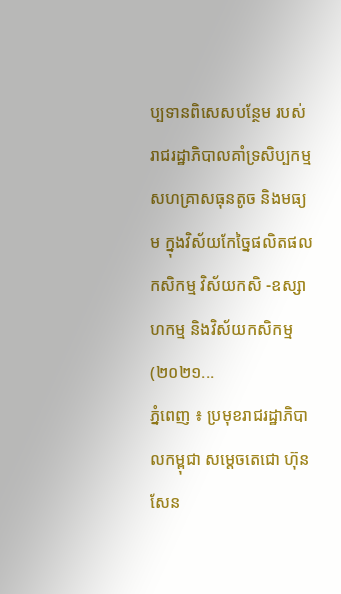ប្បទានពិសេសបន្ថែម របស់រាជរដ្ឋាភិបាលគាំទ្រសិប្បកម្ម សហគ្រាសធុនតូច និងមធ្យម ក្នុងវិស័យកែច្នៃផលិតផលកសិកម្ម វិស័យកសិ -ឧស្សាហកម្ម និងវិស័យកសិកម្ម (២០២១...
ភ្នំពេញ ៖ ប្រមុខរាជរដ្ឋាភិបាលកម្ពុជា សម្តេចតេជោ ហ៊ុន សែន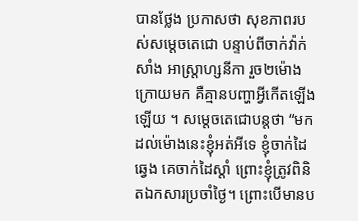បានថ្លែង ប្រកាសថា សុខភាពរបស់សម្តេចតេជោ បន្ទាប់ពីចាក់វ៉ាក់សាំង អាស្រ្តាហ្សនីកា រួច២ម៉ោងក្រោយមក គឺគ្មានបញ្ហាអ្វីកើតឡើងឡើយ ។ សម្តេចតេជោបន្តថា “មកដល់ម៉ោងនេះខ្ញុំអត់អីទេ ខ្ញុំចាក់ដៃឆ្វេង គេចាក់ដៃស្តាំ ព្រោះខ្ញុំត្រូវពិនិតឯកសារប្រចាំថ្ងៃ។ ព្រោះបើមានប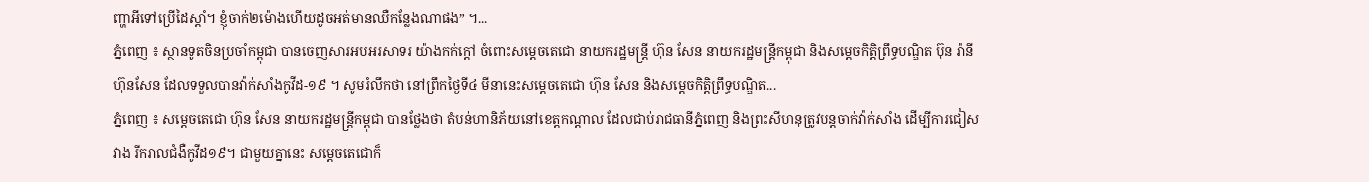ញ្ហាអីទៅប្រើដៃស្តាំ។ ខ្ញុំចាក់២ម៉ោងហើយដូចអត់មានឈឺកន្លែងណាផង” ។...
ភ្នំពេញ ៖ ស្ថានទូតចិនប្រចាំកម្ពុជា បានចេញសារអបអរសាទរ យ៉ាងកក់ក្តៅ ចំពោះសម្តេចតេជោ នាយករដ្ឋមន្រ្តី ហ៊ុន សែន នាយករដ្ឋមន្ត្រីកម្ពុជា និងសម្តេចកិត្តិព្រឹទ្ធបណ្ឌិត ប៊ុន រ៉ានី ហ៊ុនសែន ដែលទទួលបានវ៉ាក់សាំងកូវីដ-១៩ ។ សូមរំលឹកថា នៅព្រឹកថ្ងៃទី៤ មីនានេះសម្តេចតេជោ ហ៊ុន សែន និងសម្តេចកិត្តិព្រឹទ្ធបណ្ឌិត...
ភ្នំពេញ ៖ សម្តេចតេជោ ហ៊ុន សែន នាយករដ្ឋមន្រ្តីកម្ពុជា បានថ្លែងថា តំបន់ហានិភ័យនៅខេត្តកណ្តាល ដែលជាប់រាជធានីភ្នំពេញ និងព្រះសីហនុត្រូវបន្តចាក់វ៉ាក់សាំង ដើម្បីការជៀសវាង រីករាលជំងឺកូវីដ១៩។ ជាមួយគ្នានេះ សម្តេចតេជោក៏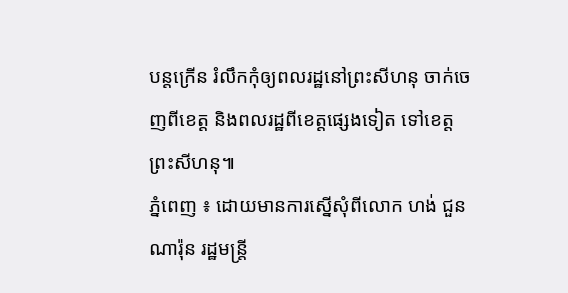បន្តក្រើន រំលឹកកុំឲ្យពលរដ្ឋនៅព្រះសីហនុ ចាក់ចេញពីខេត្ត និងពលរដ្ឋពីខេត្តផ្សេងទៀត ទៅខេត្តព្រះសីហនុ៕
ភ្នំពេញ ៖ ដោយមានការស្នើសុំពីលោក ហង់ ជួនណារ៉ុន រដ្ឋមន្រ្តី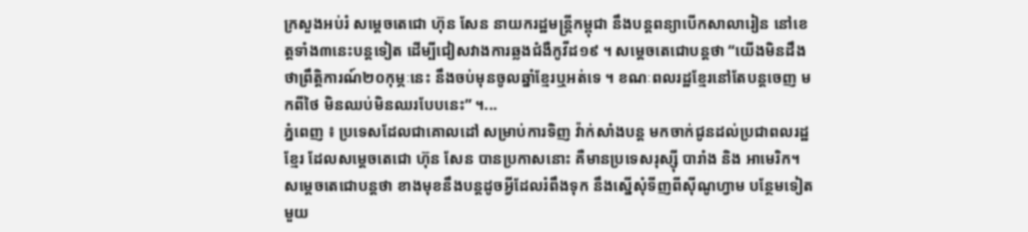ក្រសួងអប់រំ សម្តេចតេជោ ហ៊ុន សែន នាយករដ្ឋមន្រ្តីកម្ពុជា នឹងបន្តពន្យាបើកសាលារៀន នៅខេត្តទាំង៣នេះបន្តទៀត ដើម្បីជៀសវាងការឆ្លងជំងឺកូវីដ១៩ ។ សម្តេចតេជោបន្តថា “យើងមិនដឹងថាព្រឹត្តិការណ៍២០កុម្ភៈនេះ នឹងចប់មុនចូលឆ្នាំខ្មែរឬអត់ទេ ។ ខណៈពលរដ្ឋខ្មែរនៅតែបន្តចេញ មកពីថៃ មិនឈប់មិនឈរបែបនេះ” ។...
ភ្នំពេញ ៖ ប្រទេសដែលជាគោលដៅ សម្រាប់ការទិញ វ៉ាក់សាំងបន្ត មកចាក់ជូនដល់ប្រជាពលរដ្ឋខ្មែរ ដែលសម្តេចតេជោ ហ៊ុន សែន បានប្រកាសនោះ គឺមានប្រទេសរុស្ស៊ី បារាំង និង អាមេរិក។ សម្តេចតេជោបន្តថា ខាងមុខនឹងបន្តដូចអ្វីដែលរំពឹងទុក នឹងស្នើសុំទីញពីស៊ីណូហ្វាម បន្ថែមទៀត មួយ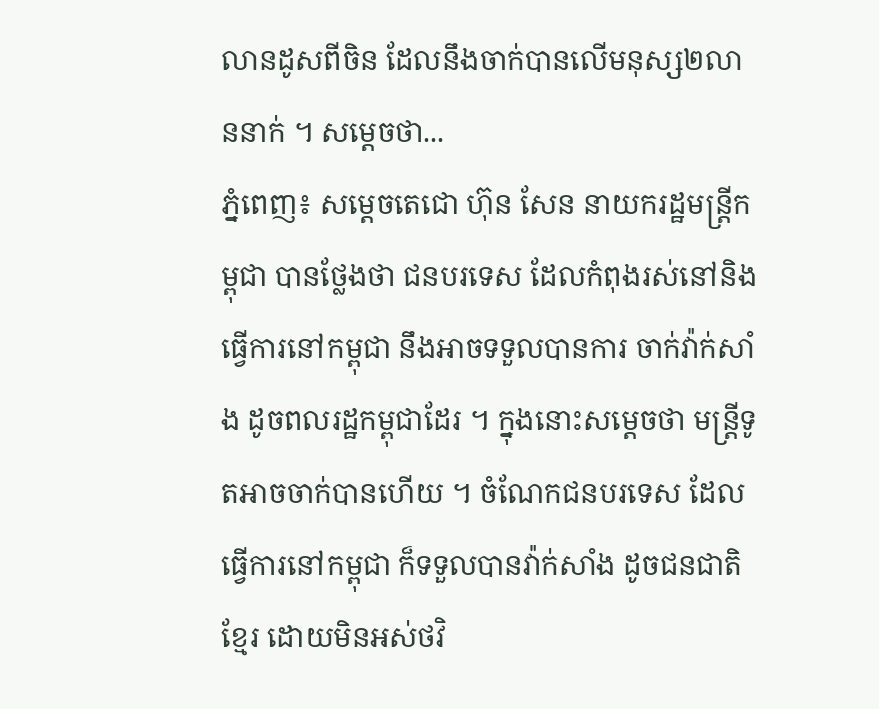លានដូសពីចិន ដែលនឹងចាក់បានលើមនុស្ស២លាននាក់ ។ សម្តេចថា...
ភ្នំពេញ៖ សម្តេចតេជោ ហ៊ុន សែន នាយករដ្ឋមន្រ្តីកម្ពុជា បានថ្លែងថា ជនបរទេស ដែលកំពុងរស់នៅនិងធ្វើការនៅកម្ពុជា នឹងអាចទទួលបានការ ចាក់វ៉ាក់សាំង ដូចពលរដ្ឋកម្ពុជាដែរ ។ ក្នុងនោះសម្តេចថា មន្រ្តីទូតអាចចាក់បានហើយ ។ ចំណែកជនបរទេស ដែលធ្វើការនៅកម្ពុជា ក៏ទទួលបានវ៉ាក់សាំង ដូចជនជាតិខ្មែរ ដោយមិនអស់ថវិ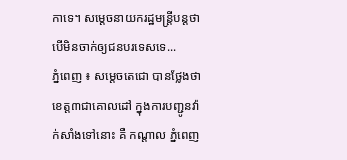កាទេ។ សម្តេចនាយករដ្ឋមន្រ្តីបន្តថា បើមិនចាក់ឲ្យជនបរទេសទេ...
ភ្នំពេញ ៖ សម្តេចតេជោ បានថ្លែងថា ខេត្ត៣ជាគោលដៅ ក្នុងការបញ្ជូនវ៉ាក់សាំងទៅនោះ គឺ កណ្តាល ភ្នំពេញ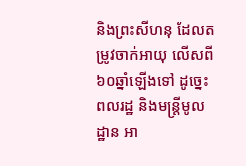និងព្រះសីហនុ ដែលតម្រូវចាក់អាយុ លើសពី៦០ឆ្នាំឡើងទៅ ដូច្នេះពលរដ្ឋ និងមន្រ្តីមូលដ្ឋាន អា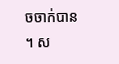ចចាក់បាន ។ ស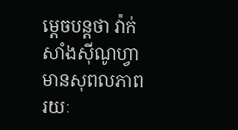ម្តេចបន្តថា វ៉ាក់សាំងស៊ីណូហ្វា មានសុពលភាពរយៈ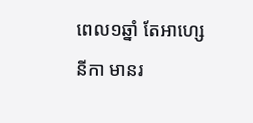ពេល១ឆ្នាំ តែអាហ្សេនីកា មានរ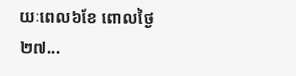យៈពេល៦ខែ ពោលថ្ងៃ២៧...